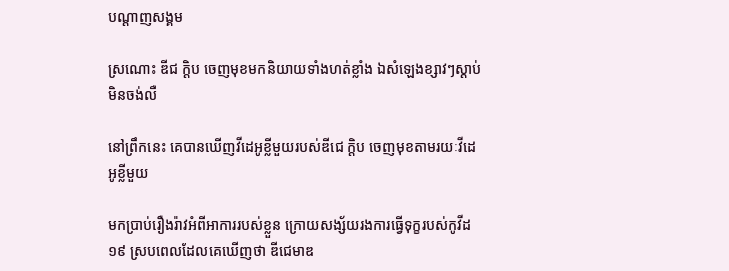បណ្តាញសង្គម

ស្រណោះ ឌីជ ក្ដិប ចេញមុខមកនិយាយទាំងហត់ខ្លាំង ឯសំឡេងខ្សាវៗស្ដាប់មិនចង់លឺ

នៅព្រឹកនេះ គេបានឃើញវីដេអូខ្លីមួយរបស់ឌីជេ ក្ដិប ចេញមុខតាមរយៈវីដេអូខ្លីមួយ

មកប្រាប់រឿងរ៉ាវអំពីអាការរបស់ខ្លួន ក្រោយសង្ស័យរងការធ្វើទុក្ខរបស់កូវីដ១៩ ស្របពេលដែលគេឃើញថា ឌីជេមាឌ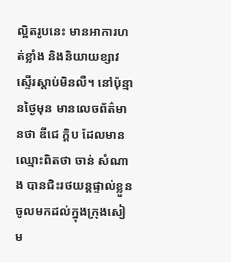ល្អិតរូបនេះ មានអាការហត់ខ្លាំង និងនិយាយខ្សាវស្ទើរស្ដាប់មិនលឺ។ នៅប៉ុន្មានថ្ងៃមុន មានលេចព័ត៌មានថា ឌីជេ ក្ដិប ដែលមានឈ្មោះពិតថា ចាន់ សំណាង បានជិះរថយន្តផ្ទាល់ខ្លួនចូលមកដល់ក្នុងក្រុងសៀម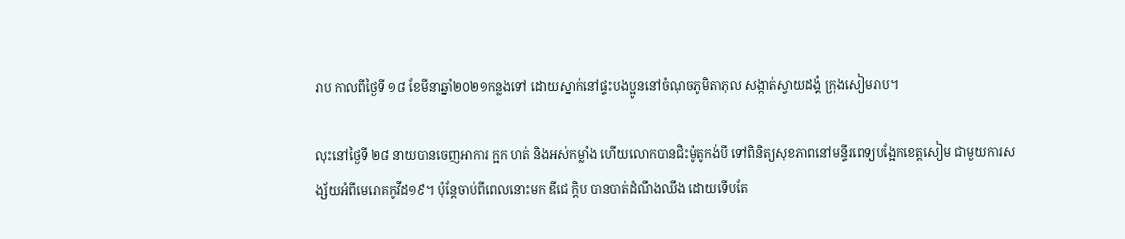រាប កាលពីថ្ងៃទី ១៨ ខែមីនាឆ្នាំ២០២១កន្លងទៅ ដោយស្នាក់នៅផ្ទះបងប្អូននៅចំណុចភូមិតាភុល សង្កាត់ស្វាយដង្គំ ក្រុងសៀមរាប។

លុះនៅថ្ងៃទី ២៨ នាយបានចេញអាការ ក្អក ហត់ និងអស់កម្លាំង ហើយលោកបានជិះម៉ូតូកង់បី ទៅពិនិត្យសុខភាពនៅមន្ទីរពេទ្យបង្អែកខេត្តសៀម ជាមួយការសង្ស័យអំពីមេរោគកូវីដ១៩។ ប៉ុន្តែចាប់ពីពេលនោះមក ឌីជេ ក្ដិប បានបាត់ដំណឹងឈឹង ដោយទើបតែ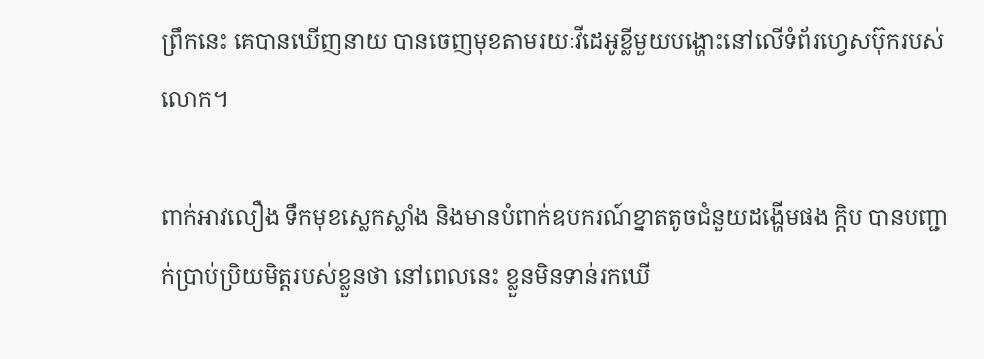ព្រឹកនេះ គេបានឃើញនាយ បានចេញមុខតាមរយៈវីដេអូខ្លីមួយបង្ហោះនៅលើទំព័រហ្វេសប៊ុករបស់លោក។

ពាក់អាវលឿង ទឹកមុខស្លេកស្លាំង និងមានបំពាក់ឧបករណ៍ខ្នាតតូចជំនួយដង្ហើមផង ក្ដិប បានបញ្ជាក់ប្រាប់ប្រិយមិត្តរបស់ខ្លួនថា នៅពេលនេះ ខ្លួនមិនទាន់រកឃើ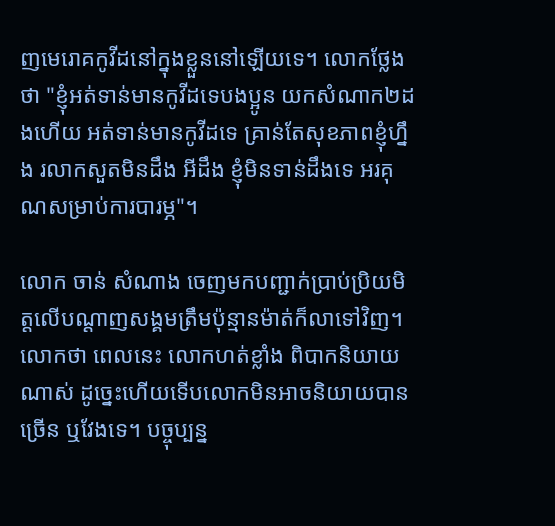ញមេរោគកូវីដនៅក្នុងខ្លួននៅឡើយទេ។ លោកថ្លែងថា "ខ្ញុំអត់ទាន់មានកូវីដទេបងប្អូន យកសំណាក២ដងហើយ អត់ទាន់មានកូវីដទេ គ្រាន់តែសុខភាពខ្ញុំហ្នឹង រលាកសួតមិនដឹង អីដឹង ខ្ញុំមិនទាន់ដឹងទេ អរគុណសម្រាប់ការបារម្ភ"។

លោក ចាន់ សំណាង ចេញមកបញ្ជាក់ប្រាប់ប្រិយមិត្តលើបណ្ដាញសង្គមត្រឹមប៉ុន្មានម៉ាត់ក៏លាទៅវិញ។ លោកថា ពេលនេះ លោកហត់ខ្លាំង ពិបាកនិយាយណាស់ ដូច្នេះហើយទើបលោកមិនអាចនិយាយបានច្រើន ឬវែងទេ។ បច្ចុប្បន្ន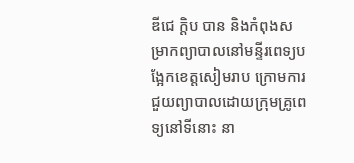ឌីជេ ក្ដិប បាន និងកំពុងសម្រាកព្យាបាលនៅមន្ទីរពេទ្យបង្អែកខេត្តសៀមរាប ក្រោមការជួយព្យាបាលដោយក្រុមគ្រូពេទ្យនៅទីនោះ នា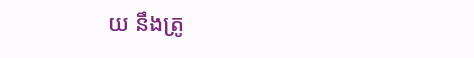យ នឹងត្រូ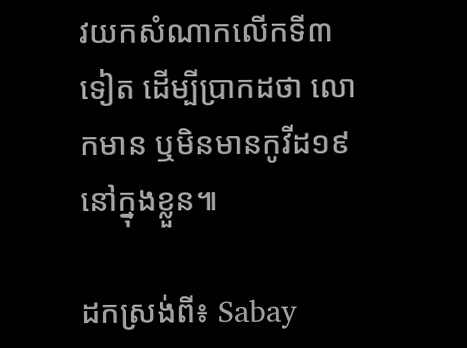វយកសំណាកលើកទី៣ទៀត ដើម្បីប្រាកដថា លោកមាន ឬមិនមានកូវីដ១៩នៅក្នុងខ្លួន៕

ដកស្រង់ពី៖ Sabay